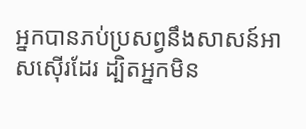អ្នកបានភប់ប្រសព្វនឹងសាសន៍អាសស៊ើរដែរ ដ្បិតអ្នកមិន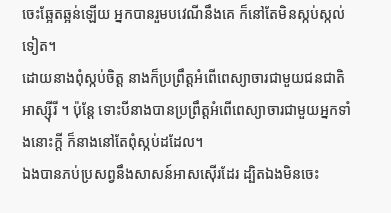ចេះឆ្អែតឆ្អន់ឡើយ អ្នកបានរួមបវេណីនឹងគេ ក៏នៅតែមិនស្កប់ស្កល់ទៀត។
ដោយនាងពុំស្កប់ចិត្ត នាងក៏ប្រព្រឹត្តអំពើពេស្យាចារជាមួយជនជាតិអាស្ស៊ីរី ។ ប៉ុន្តែ ទោះបីនាងបានប្រព្រឹត្តអំពើពេស្យាចារជាមួយអ្នកទាំងនោះក្ដី ក៏នាងនៅតែពុំស្កប់ដដែល។
ឯងបានភប់ប្រសព្វនឹងសាសន៍អាសស៊ើរដែរ ដ្បិតឯងមិនចេះ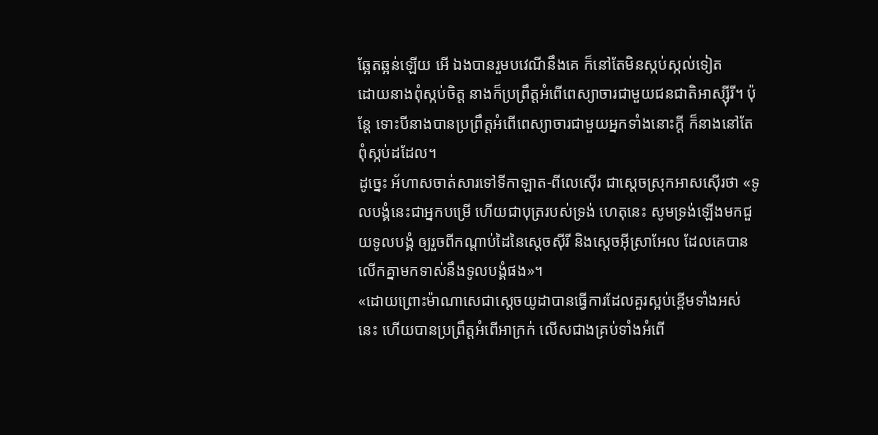ឆ្អែតឆ្អន់ឡើយ អើ ឯងបានរួមបវេណីនឹងគេ ក៏នៅតែមិនស្កប់ស្កល់ទៀត
ដោយនាងពុំស្កប់ចិត្ត នាងក៏ប្រព្រឹត្តអំពើពេស្យាចារជាមួយជនជាតិអាស្ស៊ីរី។ ប៉ុន្តែ ទោះបីនាងបានប្រព្រឹត្តអំពើពេស្យាចារជាមួយអ្នកទាំងនោះក្ដី ក៏នាងនៅតែពុំស្កប់ដដែល។
ដូច្នេះ អ័ហាសចាត់សារទៅទីកាឡាត-ពីលេស៊ើរ ជាស្តេចស្រុកអាសស៊ើរថា «ទូលបង្គំនេះជាអ្នកបម្រើ ហើយជាបុត្ររបស់ទ្រង់ ហេតុនេះ សូមទ្រង់ឡើងមកជួយទូលបង្គំ ឲ្យរួចពីកណ្ដាប់ដៃនៃស្តេចស៊ីរី និងស្តេចអ៊ីស្រាអែល ដែលគេបានលើកគ្នាមកទាស់នឹងទូលបង្គំផង»។
«ដោយព្រោះម៉ាណាសេជាស្តេចយូដាបានធ្វើការដែលគួរស្អប់ខ្ពើមទាំងអស់នេះ ហើយបានប្រព្រឹត្តអំពើអាក្រក់ លើសជាងគ្រប់ទាំងអំពើ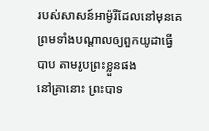របស់សាសន៍អាម៉ូរីដែលនៅមុនគេ ព្រមទាំងបណ្ដាលឲ្យពួកយូដាធ្វើបាប តាមរូបព្រះខ្លួនផង
នៅគ្រានោះ ព្រះបាទ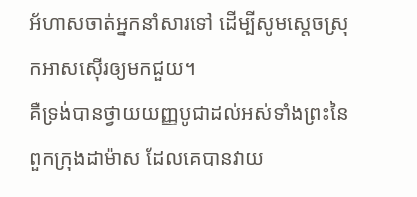អ័ហាសចាត់អ្នកនាំសារទៅ ដើម្បីសូមស្តេចស្រុកអាសស៊ើរឲ្យមកជួយ។
គឺទ្រង់បានថ្វាយយញ្ញបូជាដល់អស់ទាំងព្រះនៃពួកក្រុងដាម៉ាស ដែលគេបានវាយ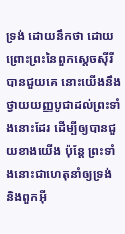ទ្រង់ ដោយនឹកថា ដោយព្រោះព្រះនៃពួកស្តេចស៊ីរីបានជួយគេ នោះយើងនឹងថ្វាយយញ្ញបូជាដល់ព្រះទាំងនោះដែរ ដើម្បីឲ្យបានជួយខាងយើង ប៉ុន្តែ ព្រះទាំងនោះជាហេតុនាំឲ្យទ្រង់ និងពួកអ៊ី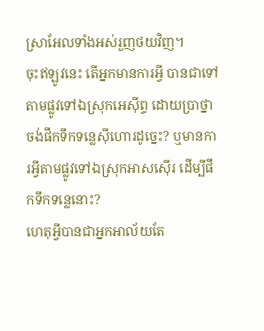ស្រាអែលទាំងអស់រួញថយវិញ។
ចុះឥឡូវនេះ តើអ្នកមានការអ្វី បានជាទៅតាមផ្លូវទៅឯស្រុកអេស៊ីព្ទ ដោយប្រាថ្នាចង់ផឹកទឹកទន្លេស៊ីហោរដូច្នេះ? ឬមានការអ្វីតាមផ្លូវទៅឯស្រុកអាសស៊ើរ ដើម្បីផឹកទឹកទន្លេនោះ?
ហេតុអ្វីបានជាអ្នកអាល័យតែ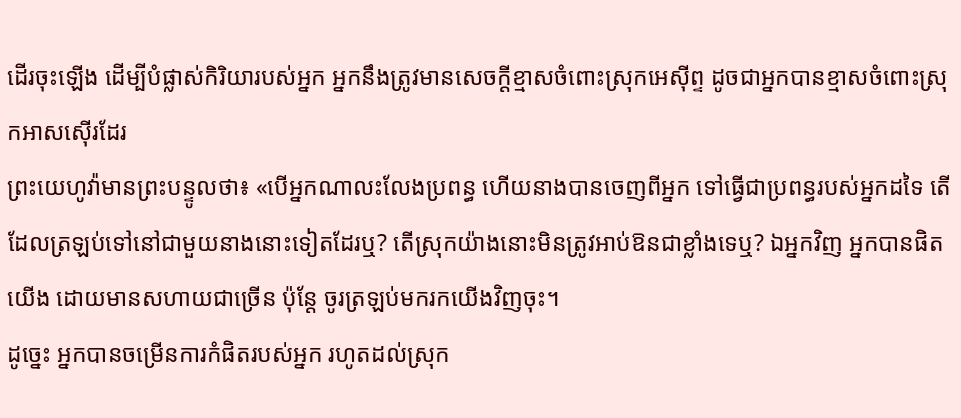ដើរចុះឡើង ដើម្បីបំផ្លាស់កិរិយារបស់អ្នក អ្នកនឹងត្រូវមានសេចក្ដីខ្មាសចំពោះស្រុកអេស៊ីព្ទ ដូចជាអ្នកបានខ្មាសចំពោះស្រុកអាសស៊ើរដែរ
ព្រះយេហូវ៉ាមានព្រះបន្ទូលថា៖ «បើអ្នកណាលះលែងប្រពន្ធ ហើយនាងបានចេញពីអ្នក ទៅធ្វើជាប្រពន្ធរបស់អ្នកដទៃ តើដែលត្រឡប់ទៅនៅជាមួយនាងនោះទៀតដែរឬ? តើស្រុកយ៉ាងនោះមិនត្រូវអាប់ឱនជាខ្លាំងទេឬ? ឯអ្នកវិញ អ្នកបានផិតយើង ដោយមានសហាយជាច្រើន ប៉ុន្តែ ចូរត្រឡប់មករកយើងវិញចុះ។
ដូច្នេះ អ្នកបានចម្រើនការកំផិតរបស់អ្នក រហូតដល់ស្រុក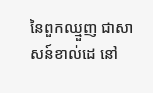នៃពួកឈ្មួញ ជាសាសន៍ខាល់ដេ នៅ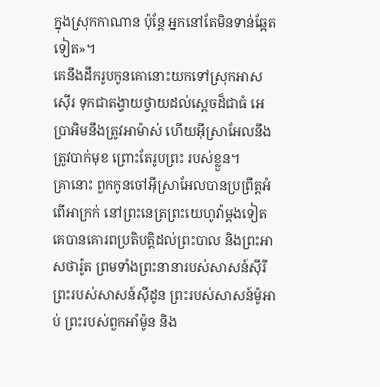ក្នុងស្រុកកាណាន ប៉ុន្តែ អ្នកនៅតែមិនទាន់ឆ្អែតទៀត»។
គេនឹងដឹករូបកូនគោនោះយកទៅស្រុកអាសស៊ើរ ទុកជាតង្វាយថ្វាយដល់ស្តេចដ៏ជាធំ អេប្រាអិមនឹងត្រូវអាម៉ាស់ ហើយអ៊ីស្រាអែលនឹងត្រូវបាក់មុខ ព្រោះតែរូបព្រះ របស់ខ្លួន។
គ្រានោះ ពួកកូនចៅអ៊ីស្រាអែលបានប្រព្រឹត្តអំពើអាក្រក់ នៅព្រះនេត្រព្រះយេហូវ៉ាម្តងទៀត គេបានគោរពប្រតិបត្តិដល់ព្រះបាល និងព្រះអាសថារ៉ូត ព្រមទាំងព្រះនានារបស់សាសន៍ស៊ីរី ព្រះរបស់សាសន៍ស៊ីដូន ព្រះរបស់សាសន៍ម៉ូអាប់ ព្រះរបស់ពួកអាំម៉ូន និង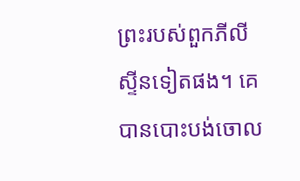ព្រះរបស់ពួកភីលីស្ទីនទៀតផង។ គេបានបោះបង់ចោល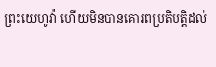ព្រះយេហូវ៉ា ហើយមិនបានគោរពប្រតិបត្តិដល់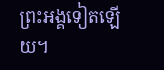ព្រះអង្គទៀតឡើយ។